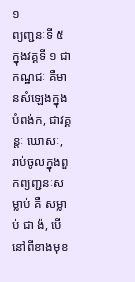១
ព្យញ្ជនៈទី ៥ ក្នុងវគ្គទី ១ ជាកណ្ឋជៈ គឺមានសំឡេងក្នុងបំពង់ក, ជាវគ្គន្តៈ ឃោសៈ, រាប់ចូលក្នុងពួកព្យញ្ជនៈសម្លាប់ គឺ សម្លាប់ ជា ង៉, បើនៅពីខាងមុខ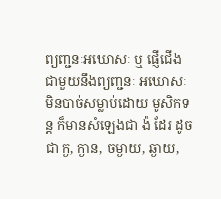ព្យញ្ជនៈអឃោសៈ ឬ ផ្ញើជើងជាមួយនឹងព្យញ្ជនៈ អឃោសៈ មិនបាច់សម្លាប់ដោយ មូសិកទន្ត ក៏មានសំឡេងជា ង៉ ដែរ ដូចជា ក្ង, ក្ងាន, ចម្ងាយ, ឆ្ងាយ,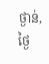ថ្ងាន់, ថ្ងៃ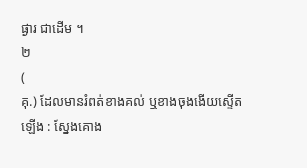ផ្ងារ ជាដើម ។
២
(
គុ.) ដែលមានរំពត់ខាងគល់ ឬខាងចុងងើយស្ទើតឡើង : ស្នែងគោង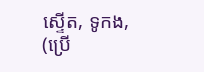ស្ទើត, ទូកង, (ប្រើ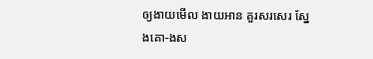ឲ្យងាយមើល ងាយអាន គួរសរសេរ ស្នែងគោ-ងស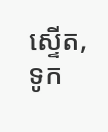ស្ទើត, ទូក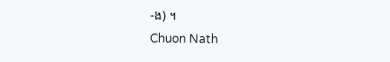-ង) ។
Chuon Nath